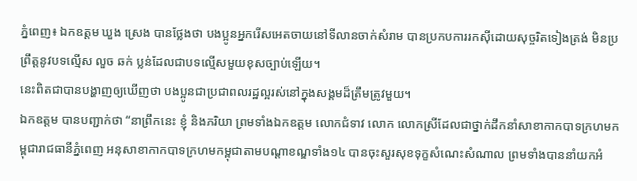ភ្នំពេញ៖ ឯកឧត្តម ឃួង ស្រេង បានថ្លែងថា បងប្អូនអ្នករើសអេតចាយនៅទីលានចាក់សំរាម បានប្រកបការរកស៊ីដោយសុច្ចរិតទៀងត្រង់ មិនប្រព្រឹត្តនូវបទល្មើស លួច ឆក់ ប្លន់ដែលជាបទល្មើសមួយខុសច្បាប់ឡើយ។
នេះពិតជាបានបង្ហាញឲ្យឃើញថា បងប្អូនជាប្រជាពលរដ្ឋល្អរស់នៅក្នុងសង្គមដ៏ត្រឹមត្រូវមួយ។
ឯកឧត្តម បានបញ្ជាក់ថា “នាព្រឹកនេះ ខ្ញុំ និងភរិយា ព្រមទាំងឯកឧត្ដម លោកជំទាវ លោក លោកស្រីដែលជាថ្នាក់ដឹកនាំសាខាកាកបាទក្រហមកម្ពុជារាជធានីភ្នំពេញ អនុសាខាកាកបាទក្រហមកម្ពុជាតាមបណ្ដាខណ្ឌទាំង១៤ បានចុះសួរសុខទុក្ខសំណេះសំណាល ព្រមទាំងបាននាំយកអំ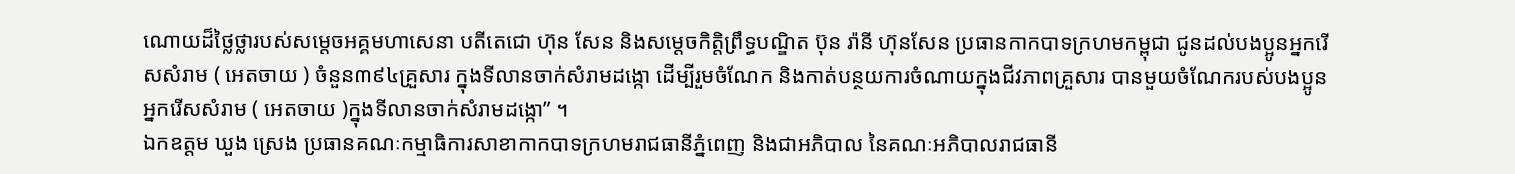ណោយដ៏ថ្លៃថ្លារបស់សម្ដេចអគ្គមហាសេនា បតីតេជោ ហ៊ុន សែន និងសម្ដេចកិត្តិព្រឹទ្ធបណ្ឌិត ប៊ុន រ៉ានី ហ៊ុនសែន ប្រធានកាកបាទក្រហមកម្ពុជា ជូនដល់បងប្អូនអ្នករើសសំរាម ( អេតចាយ ) ចំនួន៣៩៤គ្រួសារ ក្នុងទីលានចាក់សំរាមដង្កោ ដើម្បីរួមចំណែក និងកាត់បន្ថយការចំណាយក្នុងជីវភាពគ្រួសារ បានមួយចំណែករបស់បងប្អូនអ្នករើសសំរាម ( អេតចាយ )ក្នុងទីលានចាក់សំរាមដង្កោ” ។
ឯកឧត្តម ឃួង ស្រេង ប្រធានគណៈកម្មាធិការសាខាកាកបាទក្រហមរាជធានីភ្នំពេញ និងជាអភិបាល នៃគណៈអភិបាលរាជធានី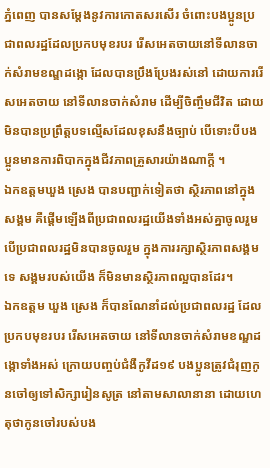ភ្នំពេញ បានសម្ដែងនូវការកោតសរសើរ ចំពោះបងប្អូនប្រជាពលរដ្ឋដែលប្រកបមុខរបរ រើសអេតចាយនៅទីលានចាក់សំរាមខណ្ឌដង្កោ ដែលបានប្រឹងប្រែងរស់នៅ ដោយការរើសអេតចាយ នៅទីលានចាក់សំរាម ដើម្បីចិញ្ចឹមជីវិត ដោយមិនបានប្រព្រឹត្តបទល្មើសដែលខុសនឹងច្បាប់ បើទោះបីបងប្អូនមានការពិបាកក្នុងជីវភាពគ្រួសារយ៉ាងណាក្តី ។
ឯកឧត្តមឃួង ស្រេង បានបញ្ជាក់ទៀតថា ស្ថិរភាពនៅក្នុងសង្គម គឺផ្ដើមឡើងពីប្រជាពលរដ្ឋយើងទាំងអស់គ្នាចូលរួម បើប្រជាពលរដ្ឋមិនបានចូលរួម ក្នុងការរក្សាស្ថិរភាពសង្គមទេ សង្គមរបស់យើង ក៏មិនមានស្ថិរភាពល្អបានដែរ។
ឯកឧត្តម ឃួង ស្រេង ក៏បានណែនាំដល់ប្រជាពលរដ្ឋ ដែលប្រកបមុខរបរ រើសអេតចាយ នៅទីលានចាក់សំរាមខណ្ឌដង្កោទាំងអស់ ក្រោយបញ្ចប់ជំងឺកូវីដ១៩ បងប្អូនត្រូវជំរុញកូនចៅឲ្យទៅសិក្សារៀនសូត្រ នៅតាមសាលានានា ដោយហេតុថាកូនចៅរបស់បង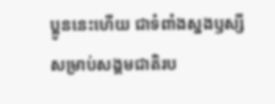ប្អូននេះហើយ ជាទំពាំងស្នងឫស្សីសម្រាប់សង្គមជាតិរប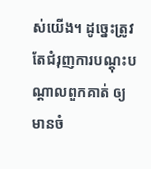ស់យើង។ ដូច្នេះត្រូវតែជំរុញការបណ្ដុះបណ្ដាលពួកគាត់ ឲ្យមានចំ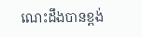ណេះដឹងបានខ្ពង់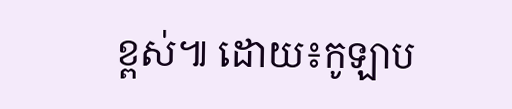ខ្ពស់៕ ដោយ៖កូឡាប